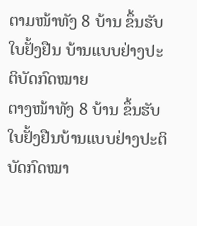ຕາມໜ້າທັງ 8 ບ້ານ ຂຶ້ນຮັບໃບຢັ້ງຢືນ ບ້ານແບບຢ່າງປະຕິບັດກົດໝາຍ
ຕາງໜ້າທັງ 8 ບ້ານ ຂຶ້ນຮັບໃບຢັ້ງຢືນບ້ານແບບຢ່າງປະຕິບັດກົດໝາ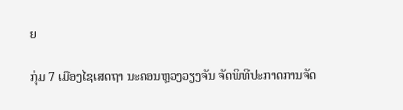ຍ

ກຸ່ມ 7 ເມືອງໄຊເສດຖາ ນະຄອນຫຼວງວຽງຈັນ ຈັດພິທີປະກາດການຈັດ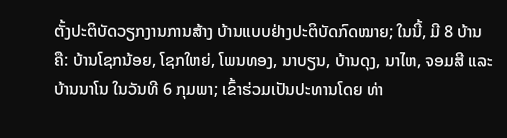ຕັ້ງປະຕິບັດວຽກງານການສ້າງ ບ້ານແບບຢ່າງປະຕິບັດກົດໝາຍ; ໃນນີ້, ມີ 8 ບ້ານຄື: ບ້ານໂຊກນ້ອຍ, ໂຊກໃຫຍ່, ໂພນທອງ, ນາບຽນ, ບ້ານດຸງ, ນາໄຫ, ຈອມສີ ແລະ ບ້ານນາໂນ ໃນວັນທີ 6 ກຸມພາ; ເຂົ້າຮ່ວມເປັນປະທານໂດຍ ທ່າ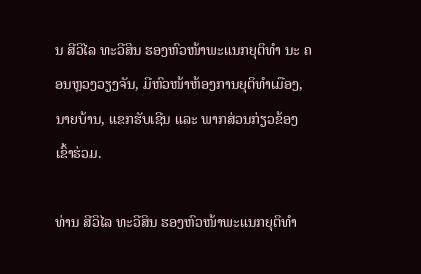ນ ສີວິໄລ ທະວີສິນ ຮອງຫົວໜ້າພະແນກຍຸຕິທຳ ນະ ຄອນຫຼວງວຽງຈັນ, ມີຫົວໜ້າຫ້ອງການຍຸຕິທໍາເມືອງ, ນາຍບ້ານ, ແຂກຮັບເຊີນ ແລະ ພາກສ່ວນກ່ຽວຂ້ອງ ເຂົ້າຮ່ວມ.

ທ່ານ ສີວິໄລ ທະວີສິນ ຮອງຫົວໜ້າພະແນກຍຸຕິທຳ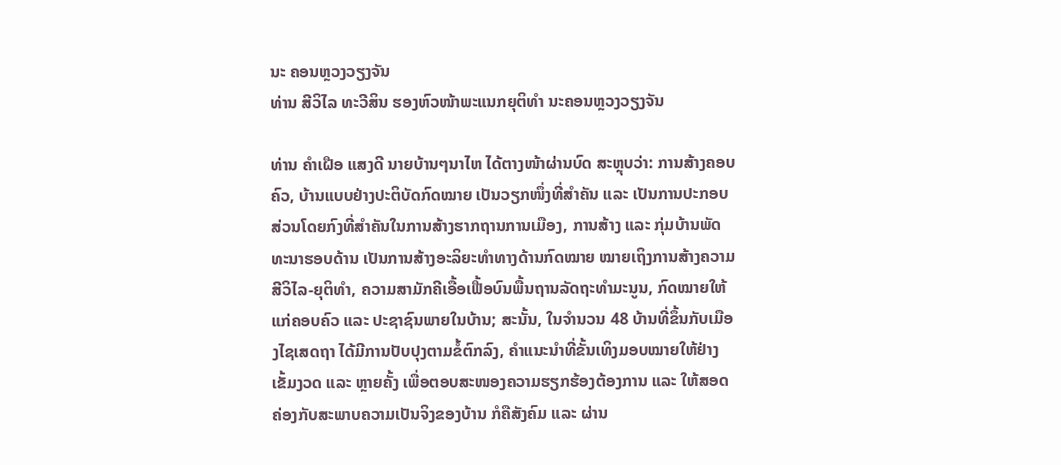ນະ ຄອນຫຼວງວຽງຈັນ
ທ່ານ ສີວິໄລ ທະວີສິນ ຮອງຫົວໜ້າພະແນກຍຸຕິທຳ ນະຄອນຫຼວງວຽງຈັນ

ທ່ານ ຄໍາເຝືອ ແສງດີ ນາຍບ້ານໆນາໄຫ ໄດ້ຕາງໜ້າຜ່ານບົດ ສະຫຼຸບວ່າ: ການສ້າງຄອບຄົວ, ບ້ານແບບຢ່າງປະຕິບັດກົດໝາຍ ເປັນວຽກໜຶ່ງທີ່ສໍາຄັນ ແລະ ເປັນການປະກອບສ່ວນໂດຍກົງທີ່ສໍາຄັນໃນການສ້າງຮາກຖານການເມືອງ, ການສ້າງ ແລະ ກຸ່ມບ້ານພັດທະນາຮອບດ້ານ ເປັນການສ້າງອະລິຍະທໍາທາງດ້ານກົດໝາຍ ໝາຍເຖິງການສ້າງຄວາມສີວິໄລ-ຍຸຕິທໍາ, ຄວາມສາມັກຄີເອື້ອເຟື້ອບົນພື້ນຖານລັດຖະທໍາມະນູນ, ກົດໝາຍໃຫ້ແກ່ຄອບຄົວ ແລະ ປະຊາຊົນພາຍໃນບ້ານ; ສະນັ້ນ, ໃນຈໍານວນ 48 ບ້ານທີ່ຂຶ້ນກັບເມືອງໄຊເສດຖາ ໄດ້ມີການປັບປຸງຕາມຂໍ້ຕົກລົງ, ຄໍາແນະນໍາທີ່ຂັ້ນເທິງມອບໝາຍໃຫ້ຢ່າງເຂັ້ມງວດ ແລະ ຫຼາຍຄັ້ງ ເພື່ອຕອບສະໜອງຄວາມຮຽກຮ້ອງຕ້ອງການ ແລະ ໃຫ້ສອດຄ່ອງກັບສະພາບຄວາມເປັນຈິງຂອງບ້ານ ກໍຄືສັງຄົມ ແລະ ຜ່ານ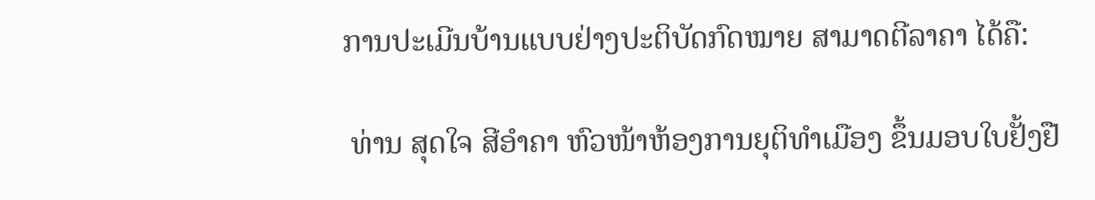ການປະເມີນບ້ານແບບຢ່າງປະຕິບັດກົດໝາຍ ສາມາດຕີລາຄາ ໄດ້ຄື:

 ທ່ານ ສຸດໃຈ ສີອໍາຄາ ຫົວໜ້າຫ້ອງການຍຸຕິທໍາເມືອງ ຂຶ້ນມອບໃບຢັ້ງຢື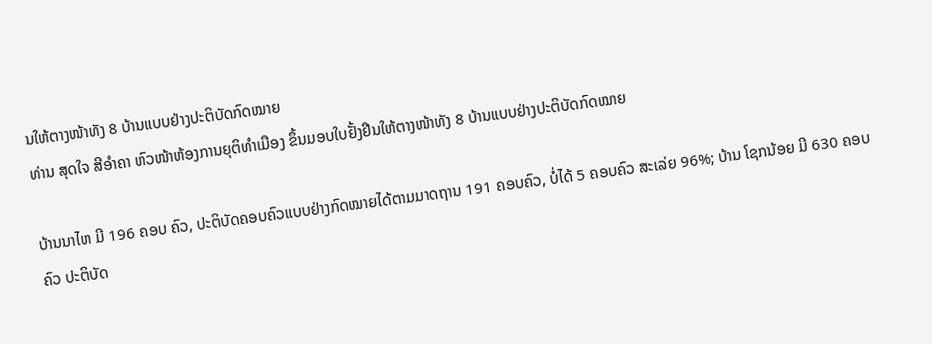ນໃຫ້ຕາງໜ້າທັງ 8 ບ້ານແບບຢ່າງປະຕິບັດກົດໝາຍ
ທ່ານ ສຸດໃຈ ສີອໍາຄາ ຫົວໜ້າຫ້ອງການຍຸຕິທໍາເມືອງ ຂຶ້ນມອບໃບຢັ້ງຢືນໃຫ້ຕາງໜ້າທັງ 8 ບ້ານແບບຢ່າງປະຕິບັດກົດໝາຍ

ບ້ານນາໄຫ ມີ 196 ຄອບ ຄົວ, ປະຕິບັດຄອບຄົວແບບຢ່າງກົດໝາຍໄດ້ຕາມມາດຖານ 191 ຄອບຄົວ, ບໍ່ໄດ້ 5 ຄອບຄົວ ສະເລ່ຍ 96%; ບ້ານ ໂຊກນ້ອຍ ມີ 630 ຄອບຄົວ ປະຕິບັດ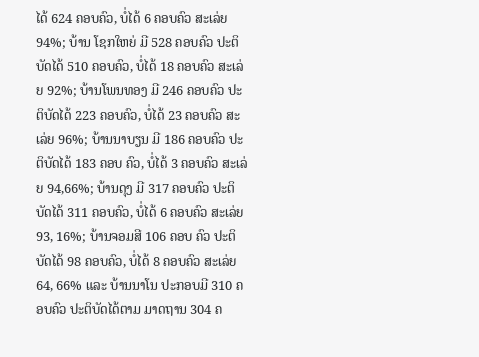ໄດ້ 624 ຄອບຄົວ, ບໍ່ໄດ້ 6 ຄອບຄົວ ສະເລ່ຍ 94%; ບ້ານ ໂຊກໃຫຍ່ ມີ 528 ຄອບຄົວ ປະຕິບັດໄດ້ 510 ຄອບຄົວ, ບໍ່ໄດ້ 18 ຄອບຄົວ ສະເລ່ຍ 92%; ບ້ານໂພນທອງ ມີ 246 ຄອບຄົວ ປະຕິບັດໄດ້ 223 ຄອບຄົວ, ບໍ່ໄດ້ 23 ຄອບຄົວ ສະເລ່ຍ 96%; ບ້ານນາບຽນ ມີ 186 ຄອບຄົວ ປະຕິບັດໄດ້ 183 ຄອບ ຄົວ, ບໍ່ໄດ້ 3 ຄອບຄົວ ສະເລ່ຍ 94,66%; ບ້ານດຸງ ມີ 317 ຄອບຄົວ ປະຕິບັດໄດ້ 311 ຄອບຄົວ, ບໍ່ໄດ້ 6 ຄອບຄົວ ສະເລ່ຍ 93, 16%; ບ້ານຈອມສີ 106 ຄອບ ຄົວ ປະຕິບັດໄດ້ 98 ຄອບຄົວ, ບໍ່ໄດ້ 8 ຄອບຄົວ ສະເລ່ຍ 64, 66% ແລະ ບ້ານນາໂນ ປະກອບມີ 310 ຄອບຄົວ ປະຕິບັດໄດ້ຕາມ ມາດຖານ 304 ຄ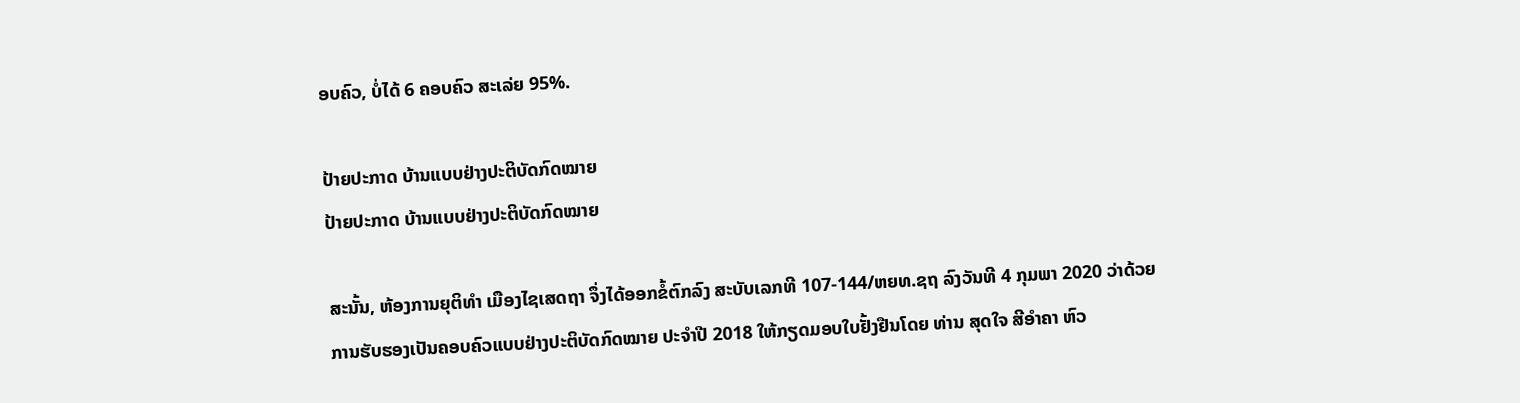ອບຄົວ, ບໍ່ໄດ້ 6 ຄອບຄົວ ສະເລ່ຍ 95%.

ປ້າຍປະກາດ ບ້ານແບບຢ່າງປະຕິບັດກົດໝາຍ
ປ້າຍປະກາດ ບ້ານແບບຢ່າງປະຕິບັດກົດໝາຍ

ສະນັ້ນ, ຫ້ອງການຍຸຕິທໍາ ເມືອງໄຊເສດຖາ ຈຶ່ງໄດ້ອອກຂໍ້ຕົກລົງ ສະບັບເລກທີ 107-144/ຫຍທ.ຊຖ ລົງວັນທີ 4 ກຸມພາ 2020 ວ່າດ້ວຍການຮັບຮອງເປັນຄອບຄົວແບບຢ່າງປະຕິບັດກົດໝາຍ ປະຈໍາປີ 2018 ໃຫ້ກຽດມອບໃບຢັ້ງຢືນໂດຍ ທ່ານ ສຸດໃຈ ສີອໍາຄາ ຫົວ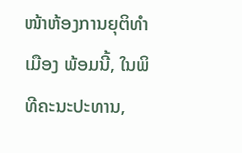ໜ້າຫ້ອງການຍຸຕິທໍາເມືອງ ພ້ອມນີ້, ໃນພິທີຄະນະປະທານ,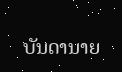ບັນດານາຍ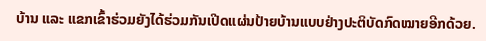ບ້ານ ແລະ ແຂກເຂົ້າຮ່ວມຍັງໄດ້ຮ່ວມກັນເປີດແຜ່ນປ້າຍບ້ານແບບຢ່າງປະຕິບັດກົດໝາຍອີກດ້ວຍ.